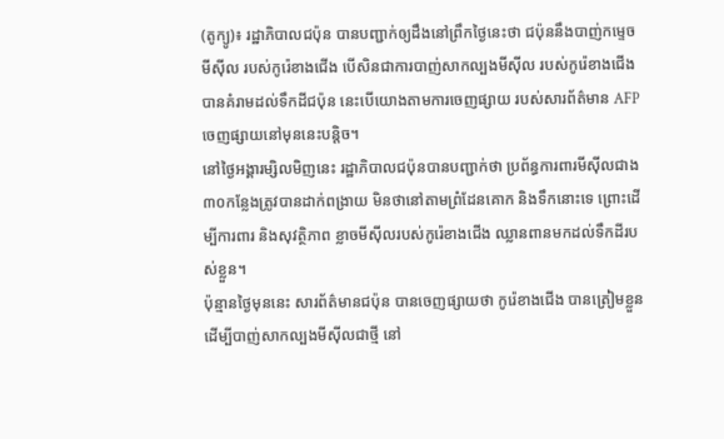(តូក្យូ)៖ រដ្ឋាភិបាលជប៉ុន បានបញ្ជាក់ឲ្យដឹងនៅព្រឹកថ្ងៃនេះថា ជប៉ុននឹងបាញ់កម្ទេចមីស៊ីល របស់កូរ៉េខាងជើង បើសិនជាការបាញ់សាកល្បងមីស៊ីល របស់កូរ៉េខាងជើង បានគំរាមដល់ទឹកដីជប៉ុន នេះបើយោងតាមការចេញផ្សាយ របស់សារព័ត៌មាន AFP ចេញផ្សាយនៅមុននេះបន្ដិច។
នៅថ្ងៃអង្គារម្សិលមិញនេះ រដ្ឋាភិបាលជប៉ុនបានបញ្ជាក់ថា ប្រព័ន្ធការពារមីស៊ីលជាង ៣០កន្លែងត្រូវបានដាក់ពង្រាយ មិនថានៅតាមព្រំដែនគោក និងទឹកនោះទេ ព្រោះដើម្បីការពារ និងសុវត្ថិភាព ខ្លាចមីស៊ីលរបស់កូរ៉េខាងជើង ឈ្លានពានមកដល់ទឹកដីរបស់ខ្លួន។
ប៉ុន្មានថ្ងៃមុននេះ សារព័ត៌មានជប៉ុន បានចេញផ្សាយថា កូរ៉េខាងជើង បានត្រៀមខ្លួនដើម្បីបាញ់សាកល្បងមីស៊ីលជាថ្មី នៅ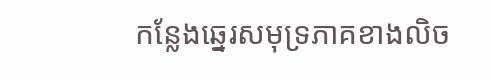កន្លែងឆ្នេរសមុទ្រភាគខាងលិច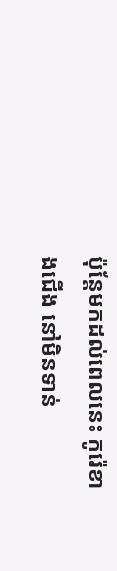ប៉ុន្តែមកដល់ពេលនេះ កូរ៉េខាងជើង នៅមិនទាន់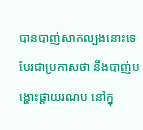បានបាញ់សាកល្បងនោះទេ បែរជាប្រកាសថា នឹងបាញ់បង្ហោះផ្ដាយរណប នៅក្នុ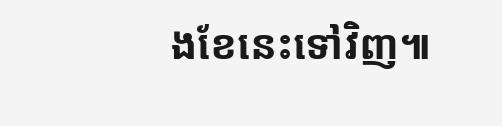ងខែនេះទៅវិញ៕